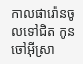កាលផារ៉ោនចូលទៅជិត កូនចៅអ៊ីស្រា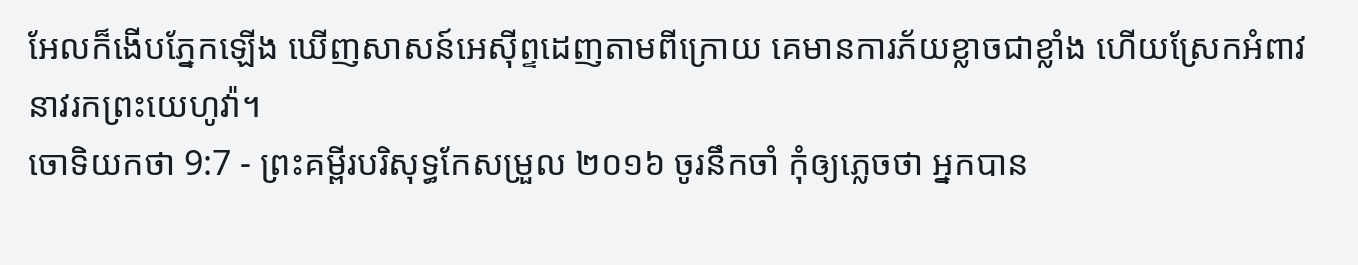អែលក៏ងើបភ្នែកឡើង ឃើញសាសន៍អេស៊ីព្ទដេញតាមពីក្រោយ គេមានការភ័យខ្លាចជាខ្លាំង ហើយស្រែកអំពាវនាវរកព្រះយេហូវ៉ា។
ចោទិយកថា 9:7 - ព្រះគម្ពីរបរិសុទ្ធកែសម្រួល ២០១៦ ចូរនឹកចាំ កុំឲ្យភ្លេចថា អ្នកបាន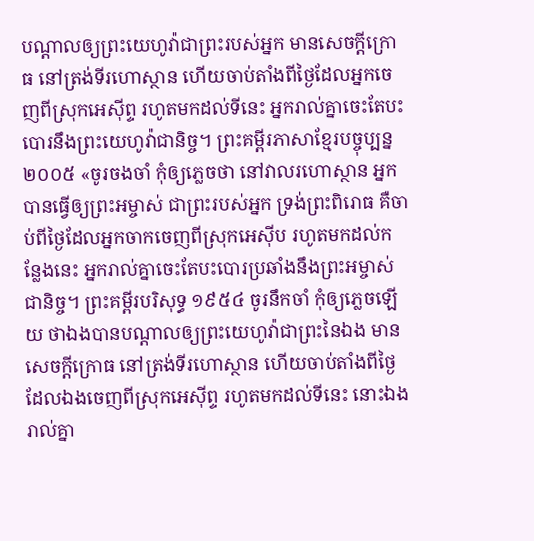បណ្ដាលឲ្យព្រះយេហូវ៉ាជាព្រះរបស់អ្នក មានសេចក្ដីក្រោធ នៅត្រង់ទីរហោស្ថាន ហើយចាប់តាំងពីថ្ងៃដែលអ្នកចេញពីស្រុកអេស៊ីព្ទ រហូតមកដល់ទីនេះ អ្នករាល់គ្នាចេះតែបះបោរនឹងព្រះយេហូវ៉ាជានិច្ច។ ព្រះគម្ពីរភាសាខ្មែរបច្ចុប្បន្ន ២០០៥ «ចូរចងចាំ កុំឲ្យភ្លេចថា នៅវាលរហោស្ថាន អ្នកបានធ្វើឲ្យព្រះអម្ចាស់ ជាព្រះរបស់អ្នក ទ្រង់ព្រះពិរោធ គឺចាប់ពីថ្ងៃដែលអ្នកចាកចេញពីស្រុកអេស៊ីប រហូតមកដល់កន្លែងនេះ អ្នករាល់គ្នាចេះតែបះបោរប្រឆាំងនឹងព្រះអម្ចាស់ជានិច្ច។ ព្រះគម្ពីរបរិសុទ្ធ ១៩៥៤ ចូរនឹកចាំ កុំឲ្យភ្លេចឡើយ ថាឯងបានបណ្តាលឲ្យព្រះយេហូវ៉ាជាព្រះនៃឯង មានសេចក្ដីក្រោធ នៅត្រង់ទីរហោស្ថាន ហើយចាប់តាំងពីថ្ងៃដែលឯងចេញពីស្រុកអេស៊ីព្ទ រហូតមកដល់ទីនេះ នោះឯងរាល់គ្នា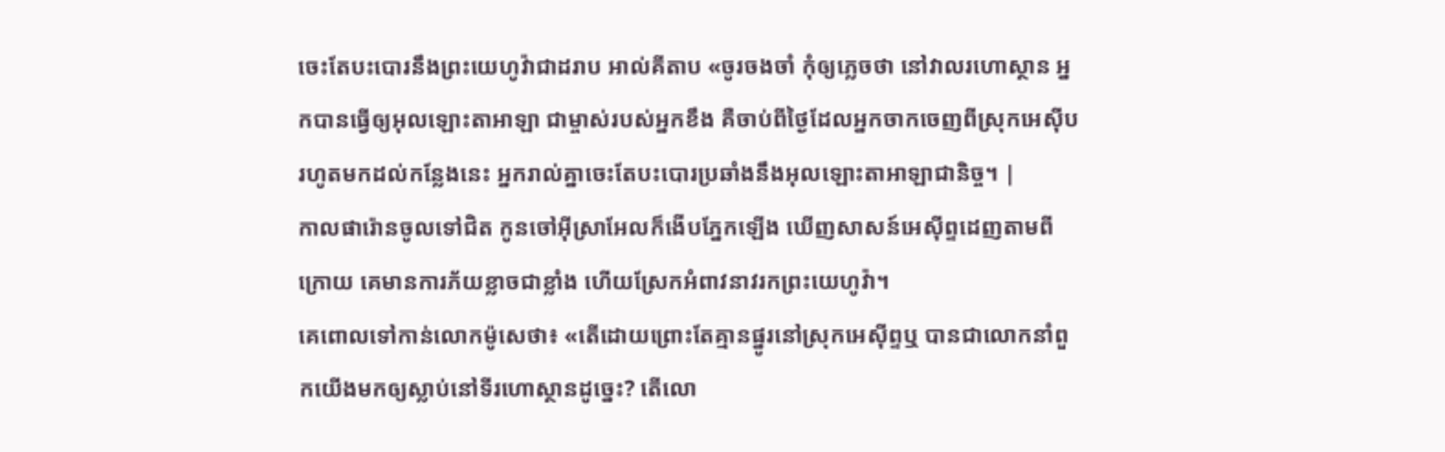ចេះតែបះបោរនឹងព្រះយេហូវ៉ាជាដរាប អាល់គីតាប «ចូរចងចាំ កុំឲ្យភ្លេចថា នៅវាលរហោស្ថាន អ្នកបានធ្វើឲ្យអុលឡោះតាអាឡា ជាម្ចាស់របស់អ្នកខឹង គឺចាប់ពីថ្ងៃដែលអ្នកចាកចេញពីស្រុកអេស៊ីប រហូតមកដល់កន្លែងនេះ អ្នករាល់គ្នាចេះតែបះបោរប្រឆាំងនឹងអុលឡោះតាអាឡាជានិច្ច។ |
កាលផារ៉ោនចូលទៅជិត កូនចៅអ៊ីស្រាអែលក៏ងើបភ្នែកឡើង ឃើញសាសន៍អេស៊ីព្ទដេញតាមពីក្រោយ គេមានការភ័យខ្លាចជាខ្លាំង ហើយស្រែកអំពាវនាវរកព្រះយេហូវ៉ា។
គេពោលទៅកាន់លោកម៉ូសេថា៖ «តើដោយព្រោះតែគ្មានផ្នូរនៅស្រុកអេស៊ីព្ទឬ បានជាលោកនាំពួកយើងមកឲ្យស្លាប់នៅទីរហោស្ថានដូច្នេះ? តើលោ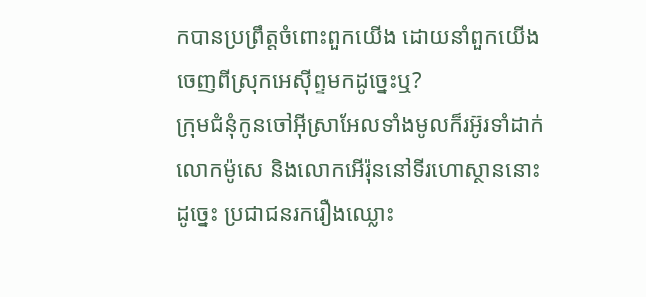កបានប្រព្រឹត្តចំពោះពួកយើង ដោយនាំពួកយើងចេញពីស្រុកអេស៊ីព្ទមកដូច្នេះឬ?
ក្រុមជំនុំកូនចៅអ៊ីស្រាអែលទាំងមូលក៏រអ៊ូរទាំដាក់លោកម៉ូសេ និងលោកអើរ៉ុននៅទីរហោស្ថាននោះ
ដូច្នេះ ប្រជាជនរករឿងឈ្លោះ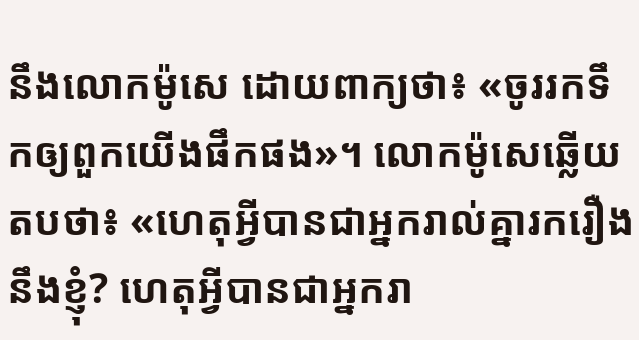នឹងលោកម៉ូសេ ដោយពាក្យថា៖ «ចូររកទឹកឲ្យពួកយើងផឹកផង»។ លោកម៉ូសេឆ្លើយតបថា៖ «ហេតុអ្វីបានជាអ្នករាល់គ្នារករឿងនឹងខ្ញុំ? ហេតុអ្វីបានជាអ្នករា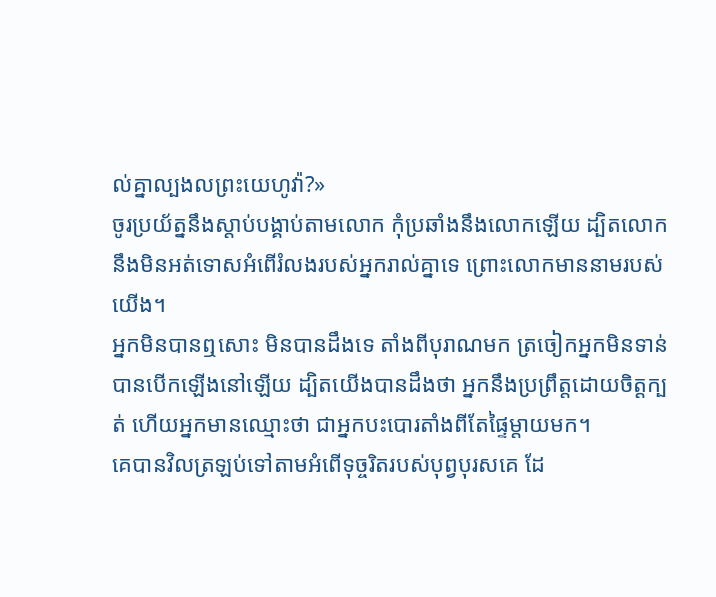ល់គ្នាល្បងលព្រះយេហូវ៉ា?»
ចូរប្រយ័ត្ននឹងស្តាប់បង្គាប់តាមលោក កុំប្រឆាំងនឹងលោកឡើយ ដ្បិតលោកនឹងមិនអត់ទោសអំពើរំលងរបស់អ្នករាល់គ្នាទេ ព្រោះលោកមាននាមរបស់យើង។
អ្នកមិនបានឮសោះ មិនបានដឹងទេ តាំងពីបុរាណមក ត្រចៀកអ្នកមិនទាន់បានបើកឡើងនៅឡើយ ដ្បិតយើងបានដឹងថា អ្នកនឹងប្រព្រឹត្តដោយចិត្តក្បត់ ហើយអ្នកមានឈ្មោះថា ជាអ្នកបះបោរតាំងពីតែផ្ទៃម្តាយមក។
គេបានវិលត្រឡប់ទៅតាមអំពើទុច្ចរិតរបស់បុព្វបុរសគេ ដែ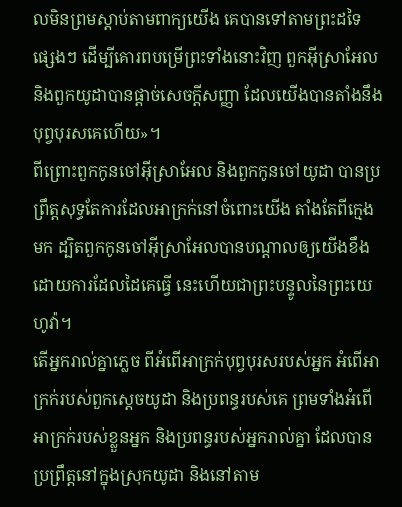លមិនព្រមស្តាប់តាមពាក្យយើង គេបានទៅតាមព្រះដទៃផ្សេងៗ ដើម្បីគោរពបម្រើព្រះទាំងនោះវិញ ពួកអ៊ីស្រាអែល និងពួកយូដាបានផ្តាច់សេចក្ដីសញ្ញា ដែលយើងបានតាំងនឹងបុព្វបុរសគេហើយ»។
ពីព្រោះពួកកូនចៅអ៊ីស្រាអែល និងពួកកូនចៅយូដា បានប្រព្រឹត្តសុទ្ធតែការដែលអាក្រក់នៅចំពោះយើង តាំងតែពីក្មេងមក ដ្បិតពួកកូនចៅអ៊ីស្រាអែលបានបណ្ដាលឲ្យយើងខឹង ដោយការដែលដៃគេធ្វើ នេះហើយជាព្រះបន្ទូលនៃព្រះយេហូវ៉ា។
តើអ្នករាល់គ្នាភ្លេច ពីអំពើអាក្រក់បុព្វបុរសរបស់អ្នក អំពើអាក្រក់របស់ពួកស្តេចយូដា និងប្រពន្ធរបស់គេ ព្រមទាំងអំពើអាក្រក់របស់ខ្លួនអ្នក និងប្រពន្ធរបស់អ្នករាល់គ្នា ដែលបានប្រព្រឹត្តនៅក្នុងស្រុកយូដា និងនៅតាម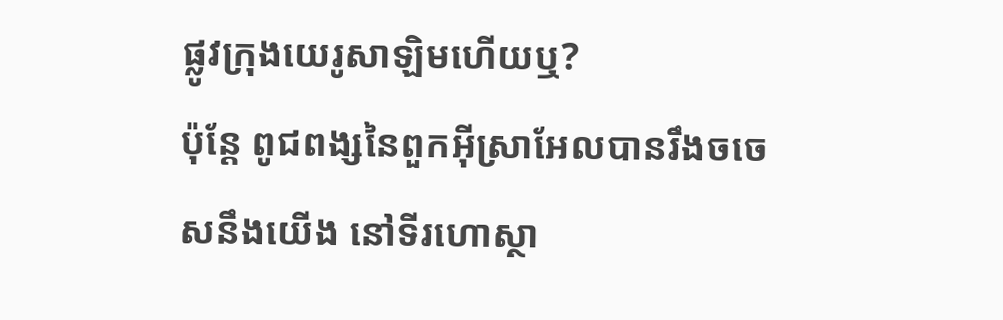ផ្លូវក្រុងយេរូសាឡិមហើយឬ?
ប៉ុន្តែ ពូជពង្សនៃពួកអ៊ីស្រាអែលបានរឹងចចេសនឹងយើង នៅទីរហោស្ថា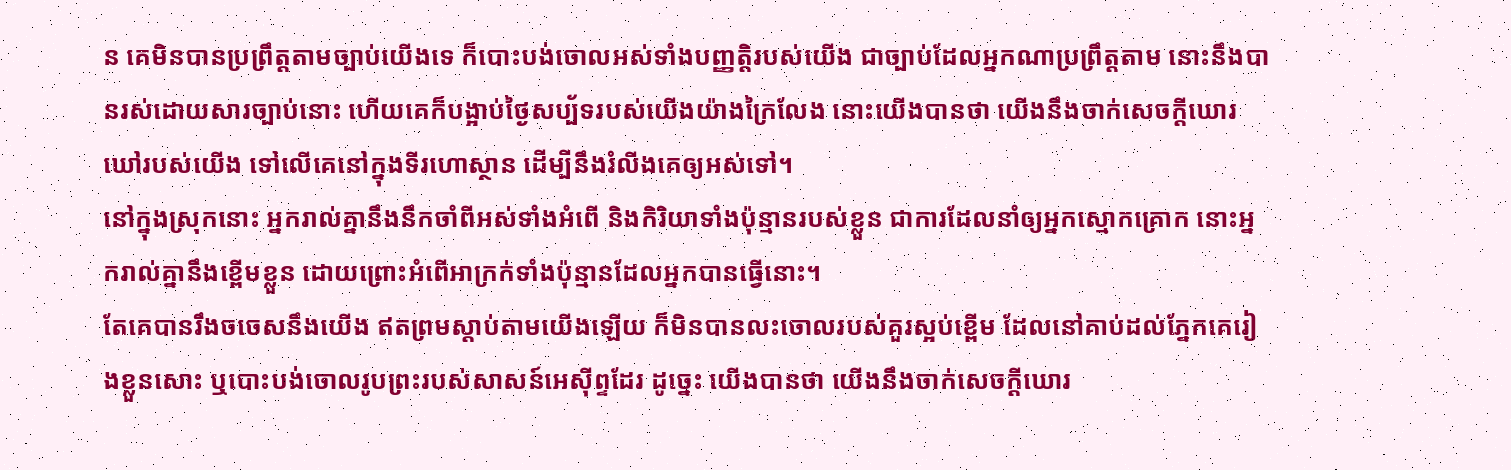ន គេមិនបានប្រព្រឹត្តតាមច្បាប់យើងទេ ក៏បោះបង់ចោលអស់ទាំងបញ្ញត្តិរបស់យើង ជាច្បាប់ដែលអ្នកណាប្រព្រឹត្តតាម នោះនឹងបានរស់ដោយសារច្បាប់នោះ ហើយគេក៏បង្អាប់ថ្ងៃសប្ប័ទរបស់យើងយ៉ាងក្រៃលែង នោះយើងបានថា យើងនឹងចាក់សេចក្ដីឃោរឃៅរបស់យើង ទៅលើគេនៅក្នុងទីរហោស្ថាន ដើម្បីនឹងរំលីងគេឲ្យអស់ទៅ។
នៅក្នុងស្រុកនោះ អ្នករាល់គ្នានឹងនឹកចាំពីអស់ទាំងអំពើ និងកិរិយាទាំងប៉ុន្មានរបស់ខ្លួន ជាការដែលនាំឲ្យអ្នកស្មោកគ្រោក នោះអ្នករាល់គ្នានឹងខ្ពើមខ្លួន ដោយព្រោះអំពើអាក្រក់ទាំងប៉ុន្មានដែលអ្នកបានធ្វើនោះ។
តែគេបានរឹងចចេសនឹងយើង ឥតព្រមស្តាប់តាមយើងឡើយ ក៏មិនបានលះចោលរបស់គួរស្អប់ខ្ពើម ដែលនៅគាប់ដល់ភ្នែកគេរៀងខ្លួនសោះ ឬបោះបង់ចោលរូបព្រះរបស់សាសន៍អេស៊ីព្ទដែរ ដូច្នេះ យើងបានថា យើងនឹងចាក់សេចក្ដីឃោរ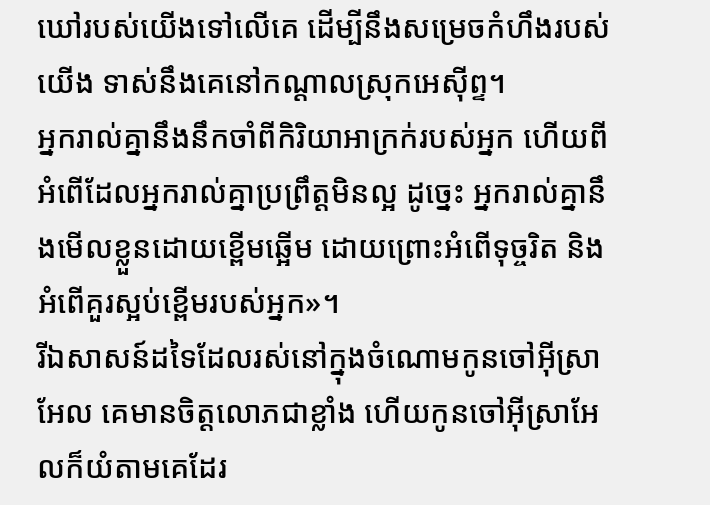ឃៅរបស់យើងទៅលើគេ ដើម្បីនឹងសម្រេចកំហឹងរបស់យើង ទាស់នឹងគេនៅកណ្ដាលស្រុកអេស៊ីព្ទ។
អ្នករាល់គ្នានឹងនឹកចាំពីកិរិយាអាក្រក់របស់អ្នក ហើយពីអំពើដែលអ្នករាល់គ្នាប្រព្រឹត្តមិនល្អ ដូច្នេះ អ្នករាល់គ្នានឹងមើលខ្លួនដោយខ្ពើមឆ្អើម ដោយព្រោះអំពើទុច្ចរិត និងអំពើគួរស្អប់ខ្ពើមរបស់អ្នក»។
រីឯសាសន៍ដទៃដែលរស់នៅក្នុងចំណោមកូនចៅអ៊ីស្រាអែល គេមានចិត្តលោភជាខ្លាំង ហើយកូនចៅអ៊ីស្រាអែលក៏យំតាមគេដែរ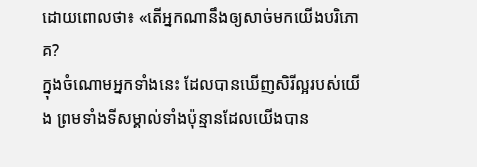ដោយពោលថា៖ «តើអ្នកណានឹងឲ្យសាច់មកយើងបរិភោគ?
ក្នុងចំណោមអ្នកទាំងនេះ ដែលបានឃើញសិរីល្អរបស់យើង ព្រមទាំងទីសម្គាល់ទាំងប៉ុន្មានដែលយើងបាន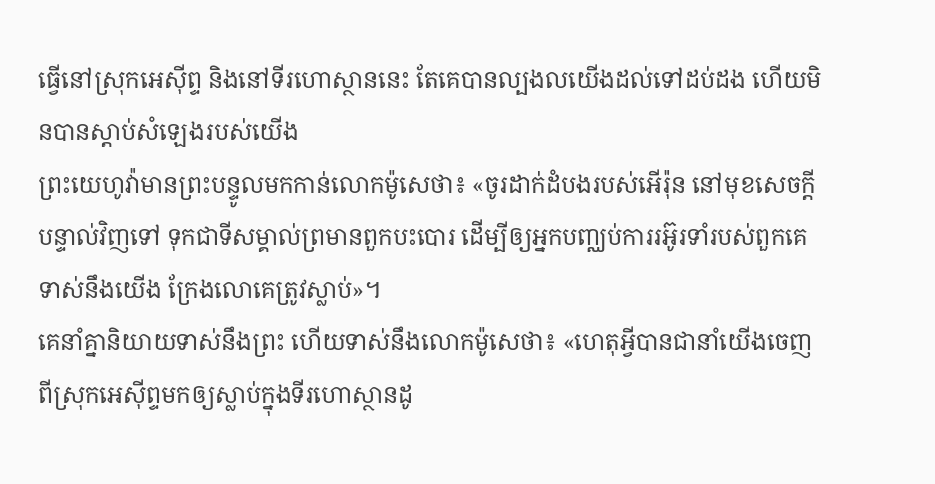ធ្វើនៅស្រុកអេស៊ីព្ទ និងនៅទីរហោស្ថាននេះ តែគេបានល្បងលយើងដល់ទៅដប់ដង ហើយមិនបានស្ដាប់សំឡេងរបស់យើង
ព្រះយេហូវ៉ាមានព្រះបន្ទូលមកកាន់លោកម៉ូសេថា៖ «ចូរដាក់ដំបងរបស់អើរ៉ុន នៅមុខសេចក្ដីបន្ទាល់វិញទៅ ទុកជាទីសម្គាល់ព្រមានពួកបះបោរ ដើម្បីឲ្យអ្នកបញ្ឈប់ការរអ៊ូរទាំរបស់ពួកគេទាស់នឹងយើង ក្រែងលោគេត្រូវស្លាប់»។
គេនាំគ្នានិយាយទាស់នឹងព្រះ ហើយទាស់នឹងលោកម៉ូសេថា៖ «ហេតុអ្វីបានជានាំយើងចេញពីស្រុកអេស៊ីព្ទមកឲ្យស្លាប់ក្នុងទីរហោស្ថានដូ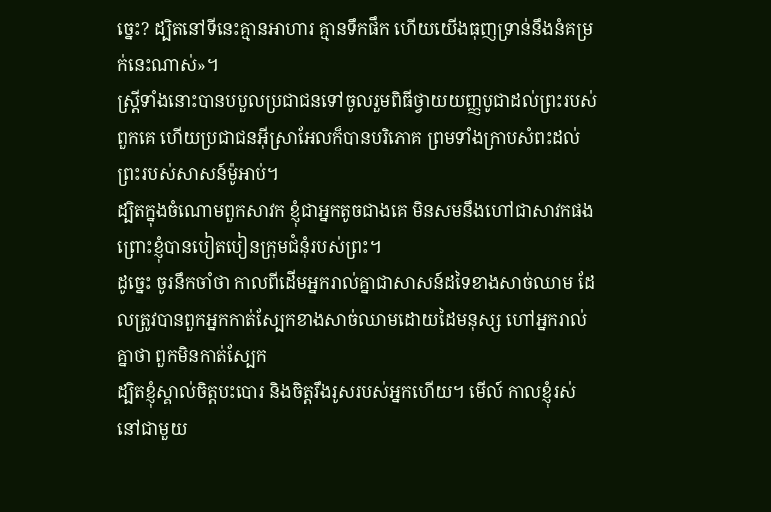ច្នេះ? ដ្បិតនៅទីនេះគ្មានអាហារ គ្មានទឹកផឹក ហើយយើងធុញទ្រាន់នឹងនំគម្រក់នេះណាស់»។
ស្ត្រីទាំងនោះបានបបួលប្រជាជនទៅចូលរួមពិធីថ្វាយយញ្ញបូជាដល់ព្រះរបស់ពួកគេ ហើយប្រជាជនអ៊ីស្រាអែលក៏បានបរិភោគ ព្រមទាំងក្រាបសំពះដល់ព្រះរបស់សាសន៍ម៉ូអាប់។
ដ្បិតក្នុងចំណោមពួកសាវក ខ្ញុំជាអ្នកតូចជាងគេ មិនសមនឹងហៅជាសាវកផង ព្រោះខ្ញុំបានបៀតបៀនក្រុមជំនុំរបស់ព្រះ។
ដូច្នេះ ចូរនឹកចាំថា កាលពីដើមអ្នករាល់គ្នាជាសាសន៍ដទៃខាងសាច់ឈាម ដែលត្រូវបានពួកអ្នកកាត់ស្បែកខាងសាច់ឈាមដោយដៃមនុស្ស ហៅអ្នករាល់គ្នាថា ពួកមិនកាត់ស្បែក
ដ្បិតខ្ញុំស្គាល់ចិត្តបះបោរ និងចិត្តរឹងរូសរបស់អ្នកហើយ។ មើល៍ កាលខ្ញុំរស់នៅជាមួយ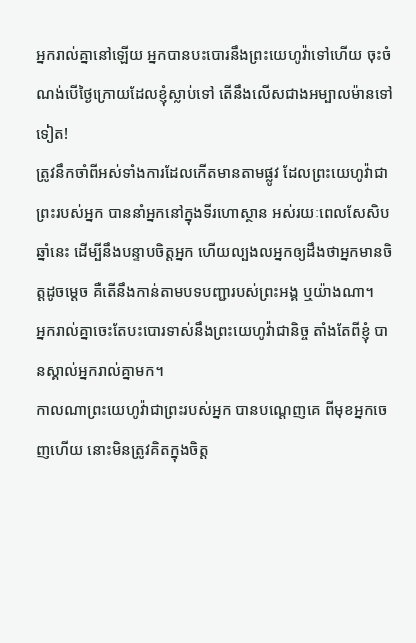អ្នករាល់គ្នានៅឡើយ អ្នកបានបះបោរនឹងព្រះយេហូវ៉ាទៅហើយ ចុះចំណង់បើថ្ងៃក្រោយដែលខ្ញុំស្លាប់ទៅ តើនឹងលើសជាងអម្បាលម៉ានទៅទៀត!
ត្រូវនឹកចាំពីអស់ទាំងការដែលកើតមានតាមផ្លូវ ដែលព្រះយេហូវ៉ាជាព្រះរបស់អ្នក បាននាំអ្នកនៅក្នុងទីរហោស្ថាន អស់រយៈពេលសែសិបឆ្នាំនេះ ដើម្បីនឹងបន្ទាបចិត្តអ្នក ហើយល្បងលអ្នកឲ្យដឹងថាអ្នកមានចិត្តដូចម្ដេច គឺតើនឹងកាន់តាមបទបញ្ជារបស់ព្រះអង្គ ឬយ៉ាងណា។
អ្នករាល់គ្នាចេះតែបះបោរទាស់នឹងព្រះយេហូវ៉ាជានិច្ច តាំងតែពីខ្ញុំ បានស្គាល់អ្នករាល់គ្នាមក។
កាលណាព្រះយេហូវ៉ាជាព្រះរបស់អ្នក បានបណ្តេញគេ ពីមុខអ្នកចេញហើយ នោះមិនត្រូវគិតក្នុងចិត្ត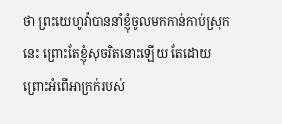ថា ព្រះយេហូវ៉ាបាននាំខ្ញុំចូលមកកាន់កាប់ស្រុកនេះ ព្រោះតែខ្ញុំសុចរិតនោះឡើយ តែដោយព្រោះអំពើអាក្រក់របស់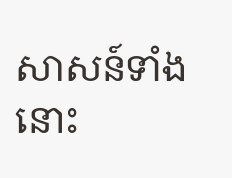សាសន៍ទាំងនោះ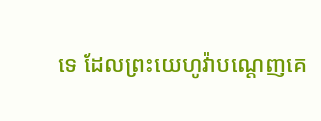ទេ ដែលព្រះយេហូវ៉ាបណ្តេញគេ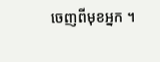ចេញពីមុខអ្នក ។